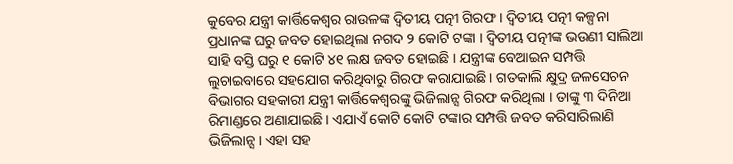କୁବେର ଯନ୍ତ୍ରୀ କାର୍ତ୍ତିକେଶ୍ୱର ରାଉଳଙ୍କ ଦ୍ୱିତୀୟ ପତ୍ନୀ ଗିରଫ । ଦ୍ୱିତୀୟ ପତ୍ନୀ କଳ୍ପନା ପ୍ରଧାନଙ୍କ ଘରୁ ଜବତ ହୋଇଥିଲା ନଗଦ ୨ କୋଟି ଟଙ୍କା । ଦ୍ୱିତୀୟ ପତ୍ନୀଙ୍କ ଭଉଣୀ ସାଲିଆ ସାହି ବସ୍ତି ଘରୁ ୧ କୋଟି ୪୧ ଲକ୍ଷ ଜବତ ହୋଇଛି । ଯନ୍ତ୍ରୀଙ୍କ ବେଆଇନ ସମ୍ପତ୍ତି ଲୁଚାଇବାରେ ସହଯୋଗ କରିଥିବାରୁ ଗିରଫ କରାଯାଇଛି । ଗତକାଲି କ୍ଷୁଦ୍ର ଜଳସେଚନ ବିଭାଗର ସହକାରୀ ଯନ୍ତ୍ରୀ କାର୍ତ୍ତିକେଶ୍ୱରଙ୍କୁ ଭିଜିଲାନ୍ସ ଗିରଫ କରିଥିଲା । ତାଙ୍କୁ ୩ ଦିନିଆ ରିମାଣ୍ଡରେ ଅଣାଯାଇଛି । ଏଯାଏଁ କୋଟି କୋଟି ଟଙ୍କାର ସମ୍ପତ୍ତି ଜବତ କରିସାରିଲାଣି ଭିଜିଲାନ୍ସ । ଏହା ସହ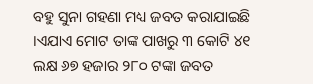ବହୁ ସୁନା ଗହଣା ମଧ୍ୟ ଜବତ କରାଯାଇଛି ।ଏଯାଏ ମୋଟ ତାଙ୍କ ପାଖରୁ ୩ କୋଟି ୪୧ ଲକ୍ଷ ୬୭ ହଜାର ୨୮୦ ଟଙ୍କା ଜବତ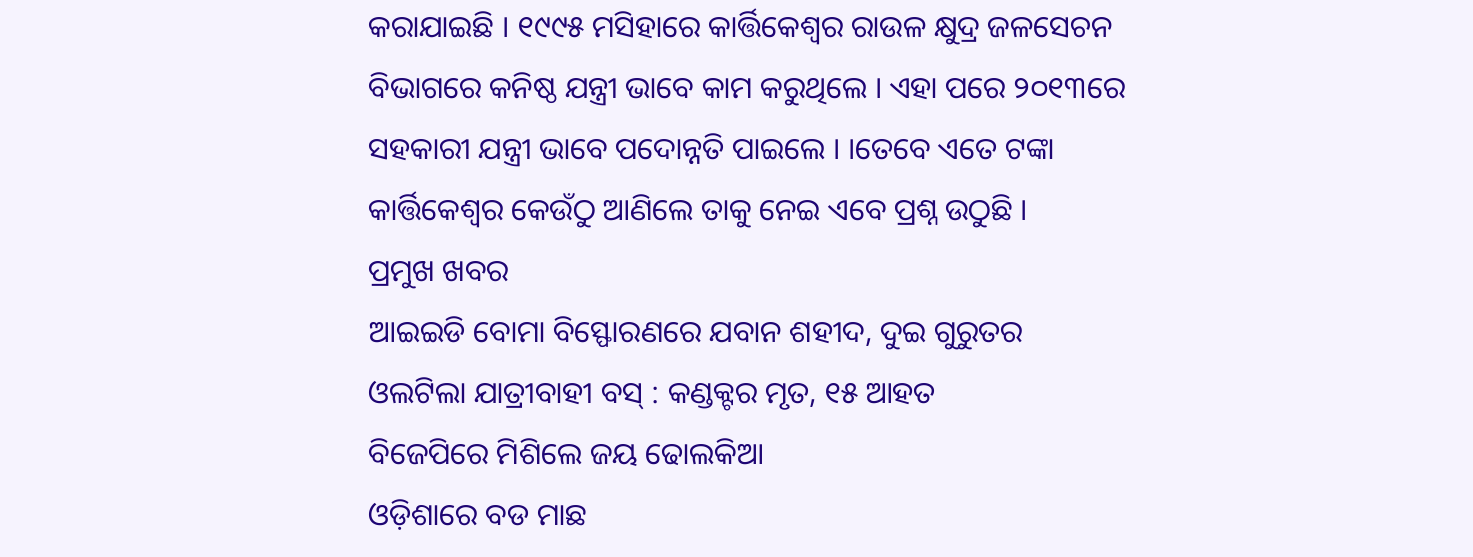କରାଯାଇଛି । ୧୯୯୫ ମସିହାରେ କାର୍ତ୍ତିକେଶ୍ୱର ରାଉଳ କ୍ଷୁଦ୍ର ଜଳସେଚନ ବିଭାଗରେ କନିଷ୍ଠ ଯନ୍ତ୍ରୀ ଭାବେ କାମ କରୁଥିଲେ । ଏହା ପରେ ୨୦୧୩ରେ ସହକାରୀ ଯନ୍ତ୍ରୀ ଭାବେ ପଦୋନ୍ନତି ପାଇଲେ । ।ତେବେ ଏତେ ଟଙ୍କା କାର୍ତ୍ତିକେଶ୍ୱର କେଉଁଠୁ ଆଣିଲେ ତାକୁ ନେଇ ଏବେ ପ୍ରଶ୍ନ ଉଠୁଛି ।
ପ୍ରମୁଖ ଖବର
ଆଇଇଡି ବୋମା ବିସ୍ଫୋରଣରେ ଯବାନ ଶହୀଦ, ଦୁଇ ଗୁରୁତର
ଓଲଟିଲା ଯାତ୍ରୀବାହୀ ବସ୍ : କଣ୍ଡକ୍ଟର ମୃତ, ୧୫ ଆହତ
ବିଜେପିରେ ମିଶିଲେ ଜୟ ଢୋଲକିଆ
ଓଡ଼ିଶାରେ ବଡ ମାଛ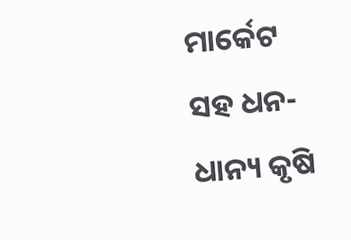ମାର୍କେଟ ସହ ଧନ-ଧାନ୍ୟ କୃଷି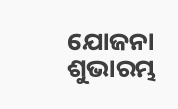ଯୋଜନା ଶୁଭାରମ୍ଭ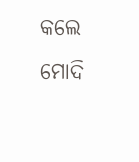କଲେ ମୋଦି